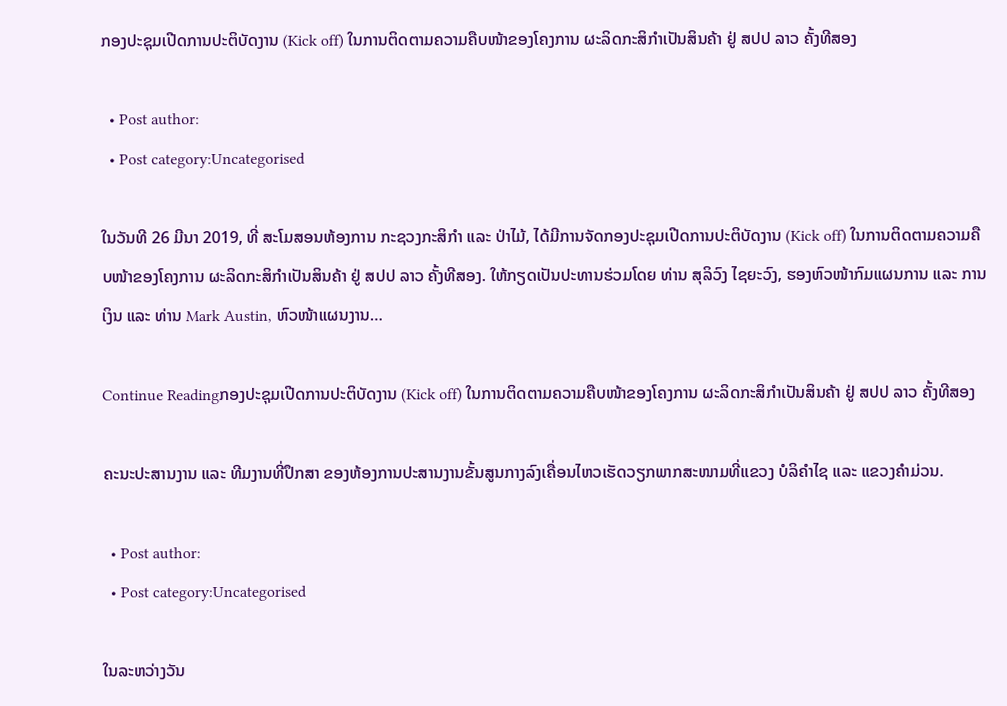ກອງປະຊຸມເປີດການປະຕິບັດງານ (Kick off) ໃນການຕິດຕາມຄວາມຄືບໜ້າຂອງໂຄງການ ຜະລິດກະສິກຳເປັນສິນຄ້າ ຢູ່ ສປປ ລາວ ຄັ້ງທີສອງ

  • Post author:
  • Post category:Uncategorised

ໃນວັນທີ 26 ມີນາ 2019, ທີ່ ສະໂມສອນຫ້ອງການ ກະຊວງກະສິກຳ ແລະ ປ່າໄມ້, ໄດ້ມີການຈັດກອງປະຊຸມເປີດການປະຕິບັດງານ (Kick off) ໃນການຕິດຕາມຄວາມຄືບໜ້າຂອງໂຄງການ ຜະລິດກະສິກຳເປັນສິນຄ້າ ຢູ່ ສປປ ລາວ ຄັ້ງທີສອງ. ໃຫ້ກຽດເປັນປະທານຮ່ວມໂດຍ ທ່ານ ສຸລິວົງ ໄຊຍະວົງ, ຮອງຫົວໜ້າກົມແຜນການ ແລະ ການເງິນ ແລະ ທ່ານ Mark Austin, ຫົວໜ້າແຜນງານ…

Continue Readingກອງປະຊຸມເປີດການປະຕິບັດງານ (Kick off) ໃນການຕິດຕາມຄວາມຄືບໜ້າຂອງໂຄງການ ຜະລິດກະສິກຳເປັນສິນຄ້າ ຢູ່ ສປປ ລາວ ຄັ້ງທີສອງ

ຄະນະປະສານງານ ແລະ ທີມງານທີ່ປຶກສາ ຂອງຫ້ອງການປະສານງານຂັ້ນສູນກາງລົງເຄື່ອນໄຫວເຮັດວຽກພາກສະໜາມທີ່ແຂວງ ບໍລິຄຳໄຊ ແລະ ແຂວງຄຳມ່ວນ.

  • Post author:
  • Post category:Uncategorised

ໃນລະຫວ່າງວັນ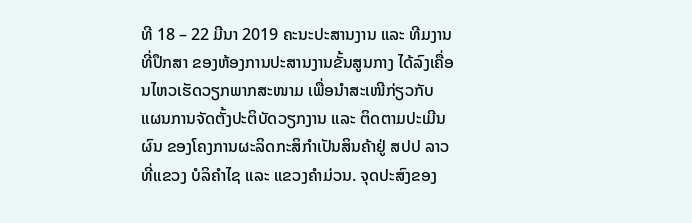ທີ 18 – 22 ມີນາ 2019 ຄະນະປະສານງານ ແລະ ທີມງານທີ່ປຶກສາ ຂອງຫ້ອງການປະສານງານຂັ້ນສູນກາງ ໄດ້ລົງເຄື່ອນໄຫວເຮັດວຽກພາກສະໜາມ ເພື່ອນຳສະເໜີກ່ຽວກັບ ແຜນການຈັດຕັ້ງປະຕິບັດວຽກງານ ແລະ ຕິດຕາມປະເມີນຜົນ ຂອງໂຄງການຜະລິດກະສິກຳເປັນສິນຄ້າຢູ່ ສປປ ລາວ ທີ່ແຂວງ ບໍລິຄຳໄຊ ແລະ ແຂວງຄຳມ່ວນ. ຈຸດປະສົງຂອງ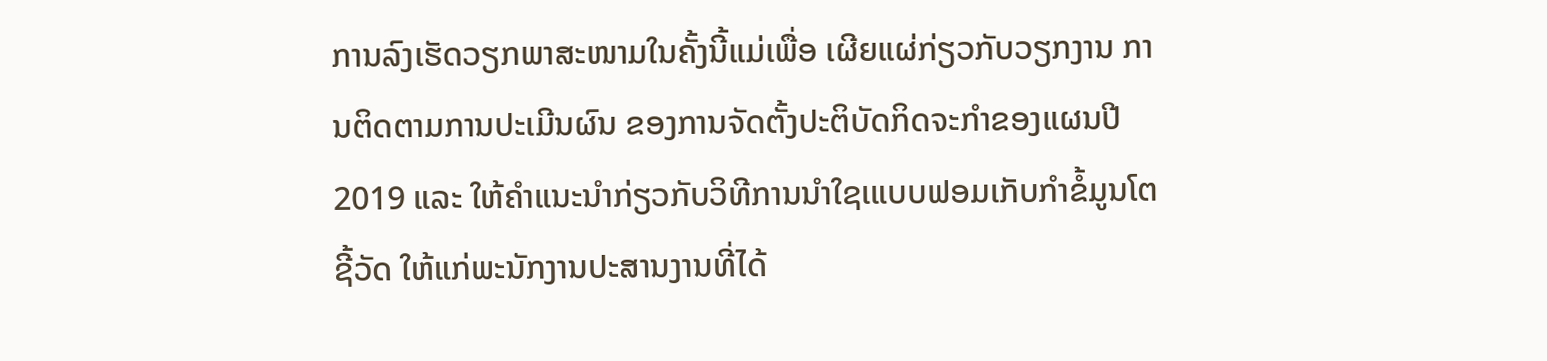ການລົງເຮັດວຽກພາສະໜາມໃນຄັ້ງນີ້ແມ່ເພື່ອ ເຜີຍແຜ່ກ່ຽວກັບວຽກງານ ການຕິດຕາມການປະເມີນຜົນ ຂອງການຈັດຕັ້ງປະຕິບັດກິດຈະກຳຂອງແຜນປີ 2019 ແລະ ໃຫ້ຄຳແນະນຳກ່ຽວກັບວິທີການນຳໃຊເແບບຟອມເກັບກຳຂໍ້ມູນໂຕຊີ້ວັດ ໃຫ້ແກ່ພະນັກງານປະສານງານທີ່ໄດ້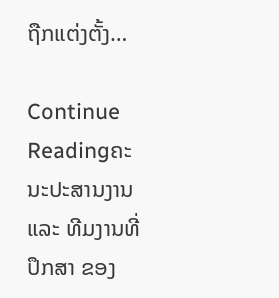ຖືກແຕ່ງຕັ້ງ…

Continue Readingຄະນະປະສານງານ ແລະ ທີມງານທີ່ປຶກສາ ຂອງ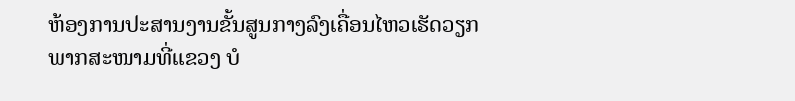ຫ້ອງການປະສານງານຂັ້ນສູນກາງລົງເຄື່ອນໄຫວເຮັດວຽກພາກສະໜາມທີ່ແຂວງ ບໍ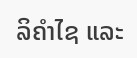ລິຄຳໄຊ ແລະ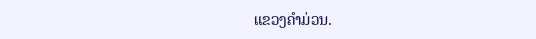ແຂວງຄຳມ່ວນ.